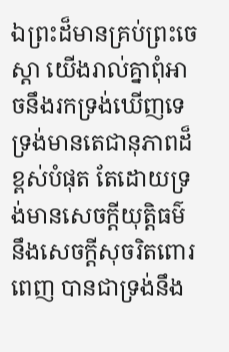ឯព្រះដ៏មានគ្រប់ព្រះចេស្តា យើងរាល់គ្នាពុំអាចនឹងរកទ្រង់ឃើញទេ ទ្រង់មានតេជានុភាពដ៏ខ្ពស់បំផុត តែដោយទ្រង់មានសេចក្ដីយុត្តិធម៌ នឹងសេចក្ដីសុចរិតពោរពេញ បានជាទ្រង់នឹង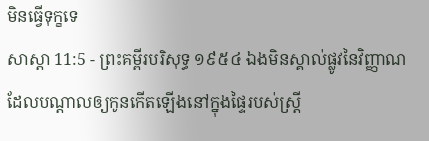មិនធ្វើទុក្ខទេ
សាស្តា 11:5 - ព្រះគម្ពីរបរិសុទ្ធ ១៩៥៤ ឯងមិនស្គាល់ផ្លូវនៃវិញ្ញាណ ដែលបណ្តាលឲ្យកូនកើតឡើងនៅក្នុងផ្ទៃរបស់ស្ត្រី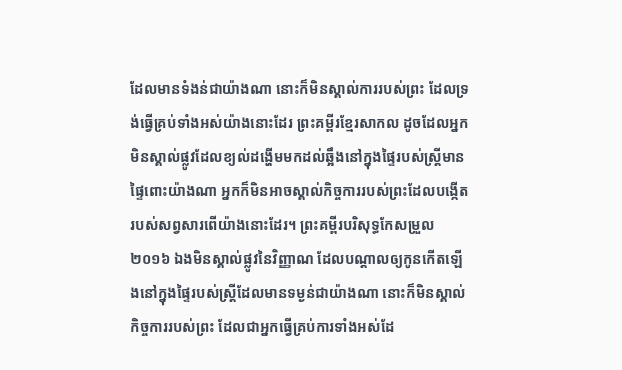ដែលមានទំងន់ជាយ៉ាងណា នោះក៏មិនស្គាល់ការរបស់ព្រះ ដែលទ្រង់ធ្វើគ្រប់ទាំងអស់យ៉ាងនោះដែរ ព្រះគម្ពីរខ្មែរសាកល ដូចដែលអ្នកមិនស្គាល់ផ្លូវដែលខ្យល់ដង្ហើមមកដល់ឆ្អឹងនៅក្នុងផ្ទៃរបស់ស្ត្រីមានផ្ទៃពោះយ៉ាងណា អ្នកក៏មិនអាចស្គាល់កិច្ចការរបស់ព្រះដែលបង្កើតរបស់សព្វសារពើយ៉ាងនោះដែរ។ ព្រះគម្ពីរបរិសុទ្ធកែសម្រួល ២០១៦ ឯងមិនស្គាល់ផ្លូវនៃវិញ្ញាណ ដែលបណ្ដាលឲ្យកូនកើតឡើងនៅក្នុងផ្ទៃរបស់ស្ត្រីដែលមានទម្ងន់ជាយ៉ាងណា នោះក៏មិនស្គាល់កិច្ចការរបស់ព្រះ ដែលជាអ្នកធ្វើគ្រប់ការទាំងអស់ដែ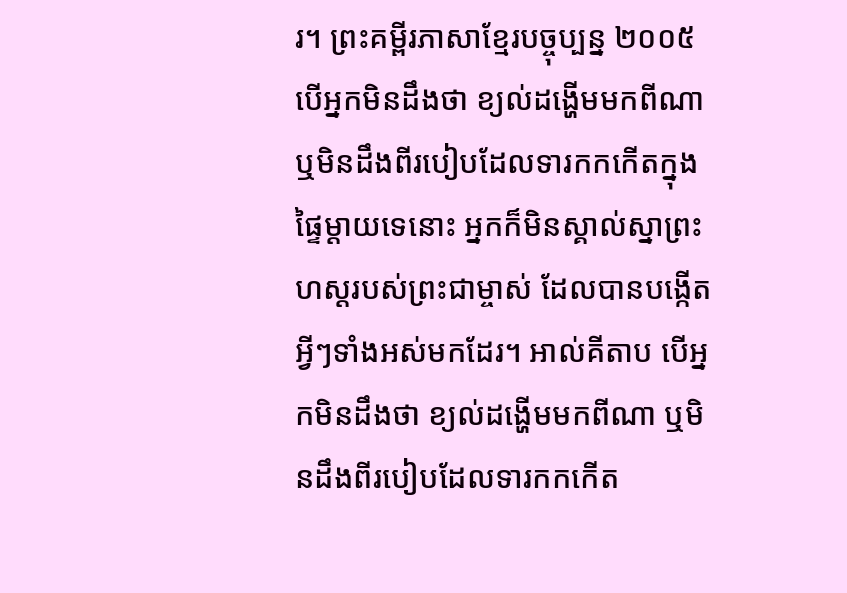រ។ ព្រះគម្ពីរភាសាខ្មែរបច្ចុប្បន្ន ២០០៥ បើអ្នកមិនដឹងថា ខ្យល់ដង្ហើមមកពីណា ឬមិនដឹងពីរបៀបដែលទារកកកើតក្នុងផ្ទៃម្ដាយទេនោះ អ្នកក៏មិនស្គាល់ស្នាព្រះហស្ដរបស់ព្រះជាម្ចាស់ ដែលបានបង្កើតអ្វីៗទាំងអស់មកដែរ។ អាល់គីតាប បើអ្នកមិនដឹងថា ខ្យល់ដង្ហើមមកពីណា ឬមិនដឹងពីរបៀបដែលទារកកកើត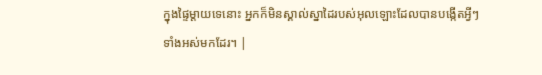ក្នុងផ្ទៃម្ដាយទេនោះ អ្នកក៏មិនស្គាល់ស្នាដៃរបស់អុលឡោះដែលបានបង្កើតអ្វីៗទាំងអស់មកដែរ។ |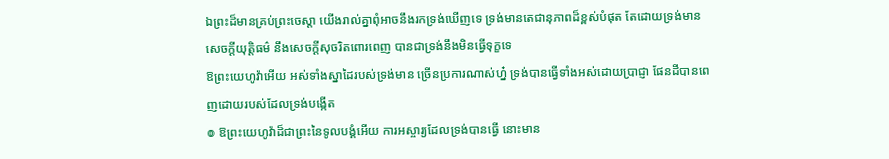ឯព្រះដ៏មានគ្រប់ព្រះចេស្តា យើងរាល់គ្នាពុំអាចនឹងរកទ្រង់ឃើញទេ ទ្រង់មានតេជានុភាពដ៏ខ្ពស់បំផុត តែដោយទ្រង់មានសេចក្ដីយុត្តិធម៌ នឹងសេចក្ដីសុចរិតពោរពេញ បានជាទ្រង់នឹងមិនធ្វើទុក្ខទេ
ឱព្រះយេហូវ៉ាអើយ អស់ទាំងស្នាដៃរបស់ទ្រង់មាន ច្រើនប្រការណាស់ហ្ន៎ ទ្រង់បានធ្វើទាំងអស់ដោយប្រាជ្ញា ផែនដីបានពេញដោយរបស់ដែលទ្រង់បង្កើត
៙ ឱព្រះយេហូវ៉ាដ៏ជាព្រះនៃទូលបង្គំអើយ ការអស្ចារ្យដែលទ្រង់បានធ្វើ នោះមាន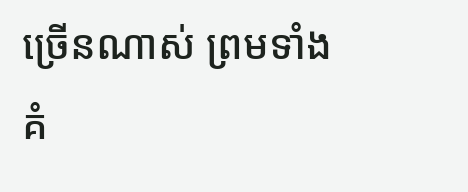ច្រើនណាស់ ព្រមទាំងគំ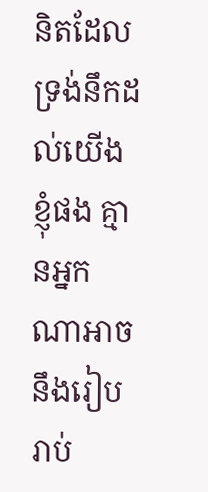និតដែលទ្រង់នឹកដល់យើងខ្ញុំផង គ្មានអ្នកណាអាចនឹងរៀបរាប់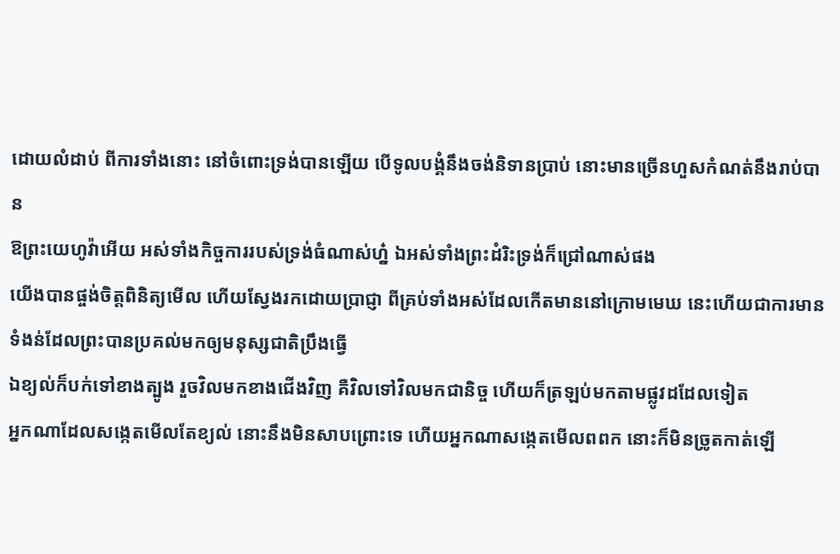ដោយលំដាប់ ពីការទាំងនោះ នៅចំពោះទ្រង់បានឡើយ បើទូលបង្គំនឹងចង់និទានប្រាប់ នោះមានច្រើនហួសកំណត់នឹងរាប់បាន
ឱព្រះយេហូវ៉ាអើយ អស់ទាំងកិច្ចការរបស់ទ្រង់ធំណាស់ហ្ន៎ ឯអស់ទាំងព្រះដំរិះទ្រង់ក៏ជ្រៅណាស់ផង
យើងបានផ្ចង់ចិត្តពិនិត្យមើល ហើយស្វែងរកដោយប្រាជ្ញា ពីគ្រប់ទាំងអស់ដែលកើតមាននៅក្រោមមេឃ នេះហើយជាការមានទំងន់ដែលព្រះបានប្រគល់មកឲ្យមនុស្សជាតិប្រឹងធ្វើ
ឯខ្យល់ក៏បក់ទៅខាងត្បូង រួចវិលមកខាងជើងវិញ គឺវិលទៅវិលមកជានិច្ច ហើយក៏ត្រឡប់មកតាមផ្លូវដដែលទៀត
អ្នកណាដែលសង្កេតមើលតែខ្យល់ នោះនឹងមិនសាបព្រោះទេ ហើយអ្នកណាសង្កេតមើលពពក នោះក៏មិនច្រូតកាត់ឡើ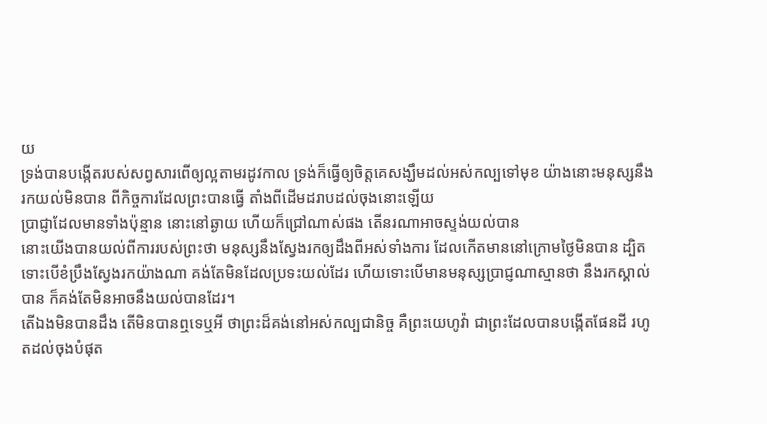យ
ទ្រង់បានបង្កើតរបស់សព្វសារពើឲ្យល្អតាមរដូវកាល ទ្រង់ក៏ធ្វើឲ្យចិត្តគេសង្ឃឹមដល់អស់កល្បទៅមុខ យ៉ាងនោះមនុស្សនឹងរកយល់មិនបាន ពីកិច្ចការដែលព្រះបានធ្វើ តាំងពីដើមដរាបដល់ចុងនោះឡើយ
ប្រាជ្ញាដែលមានទាំងប៉ុន្មាន នោះនៅឆ្ងាយ ហើយក៏ជ្រៅណាស់ផង តើនរណាអាចស្ទង់យល់បាន
នោះយើងបានយល់ពីការរបស់ព្រះថា មនុស្សនឹងស្វែងរកឲ្យដឹងពីអស់ទាំងការ ដែលកើតមាននៅក្រោមថ្ងៃមិនបាន ដ្បិតទោះបើខំប្រឹងស្វែងរកយ៉ាងណា គង់តែមិនដែលប្រទះយល់ដែរ ហើយទោះបើមានមនុស្សប្រាជ្ញណាស្មានថា នឹងរកស្គាល់បាន ក៏គង់តែមិនអាចនឹងយល់បានដែរ។
តើឯងមិនបានដឹង តើមិនបានឮទេឬអី ថាព្រះដ៏គង់នៅអស់កល្បជានិច្ច គឺព្រះយេហូវ៉ា ជាព្រះដែលបានបង្កើតផែនដី រហូតដល់ចុងបំផុត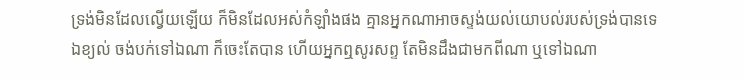ទ្រង់មិនដែលល្វើយឡើយ ក៏មិនដែលអស់កំឡាំងផង គ្មានអ្នកណាអាចស្ទង់យល់យោបល់របស់ទ្រង់បានទេ
ឯខ្យល់ ចង់បក់ទៅឯណា ក៏ចេះតែបាន ហើយអ្នកឮសូរសព្ទ តែមិនដឹងជាមកពីណា ឬទៅឯណា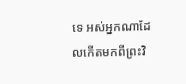ទេ អស់អ្នកណាដែលកើតមកពីព្រះវិ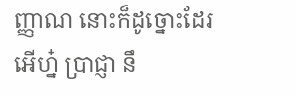ញ្ញាណ នោះក៏ដូច្នោះដែរ
អើហ្ន៎ ប្រាជ្ញា នឹ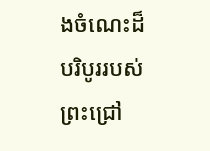ងចំណេះដ៏បរិបូររបស់ព្រះជ្រៅ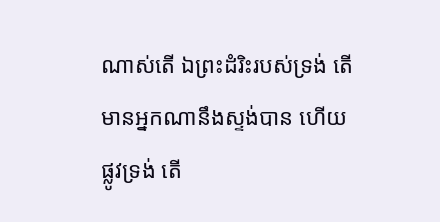ណាស់តើ ឯព្រះដំរិះរបស់ទ្រង់ តើមានអ្នកណានឹងស្ទង់បាន ហើយផ្លូវទ្រង់ តើ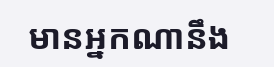មានអ្នកណានឹង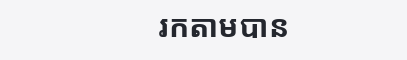រកតាមបាន